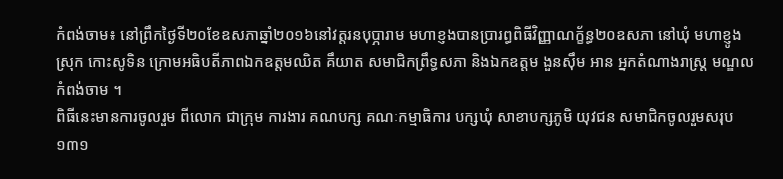កំពង់ចាម៖ នៅព្រឹកថ្ងៃទី២០ខែឧសភាឆ្នាំ២០១៦នៅវត្តរនបុប្ភារាម មហាខ្ញងបានប្រារព្ធពិធីវិញ្ញាណក្ខ័ន្ធ២០ឧសភា នៅឃុំ មហាខ្ញូង ស្រុក កោះសូទិន ក្រោមអធិបតីភាពឯកឧត្តមឈិត គឹយាត សមាជិកព្រឹទ្ធសភា និងឯកឧត្តម ងួនស៊ឹម អាន អ្នកតំណាងរាស្ត្រ មណ្ឌលកំពង់ចាម ។
ពិធីនេះមានការចូលរួម ពីលោក ជាក្រុម ការងារ គណបក្ស គណៈកម្មាធិការ បក្សឃុំ សាខាបក្សភូមិ យុវជន សមាជិកចូលរួមសរុប១៣១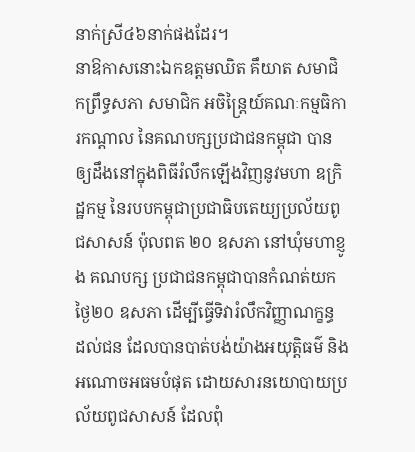នាក់ស្រី៤៦នាក់ផងដែរ។
នាឱកាសនោះឯកឧត្តមឈិត គឹយាត សមាជិកព្រឹទ្ធសភា សមាជិក អចិន្ត្រៃយ៍គណៈកម្មធិការកណ្តាល នៃគណបក្សប្រជាជនកម្ពុជា បានឲ្យដឹងនៅក្នុងពិធីរំលឹកឡើងវិញនូវមហា ឧក្រិដ្ឋកម្ម នៃរបបកម្ពុជាប្រជាធិបតេយ្យប្រល័យពូជសាសន៍ ប៉ុលពត ២០ ឧសភា នៅឃុំមហាខ្ញូង គណបក្ស ប្រជាជនកម្ពុជាបានកំណត់យកថ្ងៃ២០ ឧសភា ដើម្បីធ្វើទិវារំលឹកវិញ្ញាណក្ខន្ធ ដល់ជន ដែលបានបាត់បង់យ៉ាងអយុត្តិធម៌ និងអណោចអធមបំផុត ដោយសារនយោបាយប្រល័យពូជសាសន៍ ដែលពុំ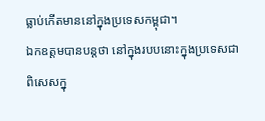ធ្លាប់កើតមាននៅក្នុងប្រទេសកម្ពុជា។
ឯកឧត្តមបានបន្តថា នៅក្នុងរបបនោះក្នុងប្រទេសជាពិសេសក្នុ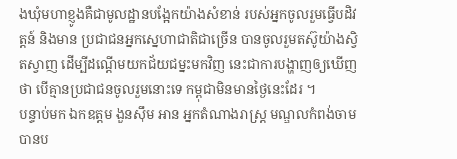ងឃុំមហាខ្ញូងគឺជាមូលដ្ឋានបង្អែកយ៉ាងសំខាន់ របស់អ្នកចូលរួមធ្វើបដិវត្តន៍ និងមាន ប្រជាជនអ្នកស្នេហាជាតិជាច្រើន បានចូលរួមតស៊ូយ៉ាងស្វិតស្វាញ ដើម្បីដណ្តើមយកជ័យជម្នះមកវិញ នេះជាការបង្ហាញឲ្យឃើញថា បើគ្មានប្រជាជនចូលរួមនោះទេ កម្ពុជាមិនមានថ្ងៃនេះដែរ ។
បន្ទាប់មក ឯកឧត្តម ងួនស៊ឹម អាន អ្នកតំណាងរាស្ត្រ មណ្ឌលកំពង់ចាមបានប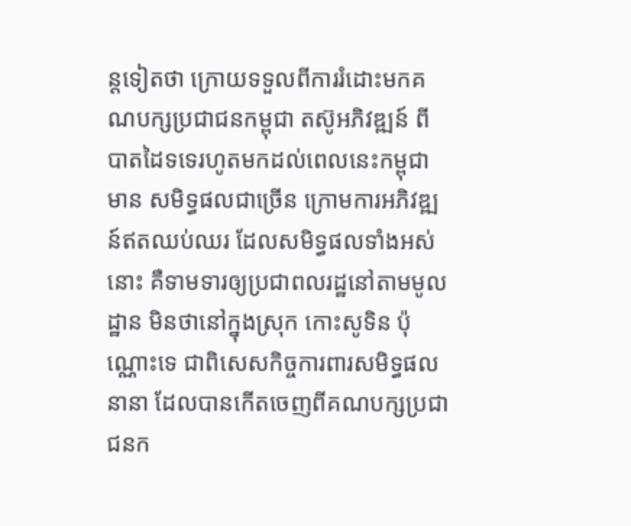ន្តទៀតថា ក្រោយទទួលពីការរំដោះមកគណបក្សប្រជាជនកម្ពុជា តស៊ូអភិវឌ្ឍន៍ ពីបាតដៃទទេរហូតមកដល់ពេលនេះកម្ពុជាមាន សមិទ្ធផលជាច្រើន ក្រោមការអភិវឌ្ឍន៍ឥតឈប់ឈរ ដែលសមិទ្ធផលទាំងអស់នោះ គឺទាមទារឲ្យប្រជាពលរដ្ឋនៅតាមមូលដ្ឋាន មិនថានៅក្នុងស្រុក កោះសូទិន ប៉ុណ្ណោះទេ ជាពិសេសកិច្ចការពារសមិទ្ធផលនានា ដែលបានកើតចេញពីគណបក្សប្រជាជនក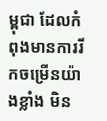ម្ពុជា ដែលកំពុងមានការរីកចម្រើនយ៉ាងខ្លាំង មិន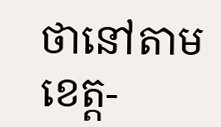ថានៅតាមខេត្ត-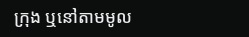ក្រុង ឬនៅតាមមូល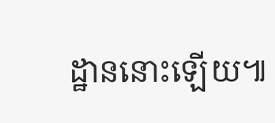ដ្ឋាននោះឡើយ៕